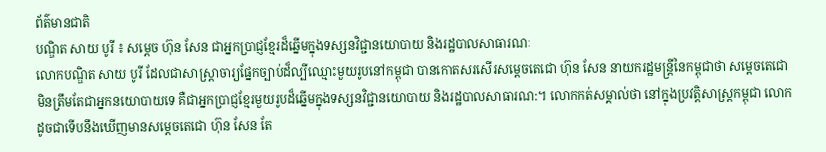ព័ត៌មានជាតិ
បណ្ឌិត សាយ បូរី ៖ សម្តេច ហ៊ុន សែន ជាអ្នកប្រាជ្ញខ្មែរដ៏ឆ្នើមក្នុងទស្សនវិជ្ជានយោបាយ និងរដ្ឋបាលសាធារណៈ
លោកបណ្ឌិត សាយ បូរី ដែលជាសាស្រ្តាចារ្យផ្នែកច្បាប់ដ៏ល្បីឈ្មោះមួយរូបនៅកម្ពុជា បានកោតសរសើរសម្តេចតេជោ ហ៊ុន សែន នាយករដ្ឋមន្រ្តីនៃកម្ពុជាថា សម្តេចតេជោ មិនត្រឹមតែជាអ្នកនយោបាយទេ គឺជាអ្នកប្រាជ្ញខ្មែរមួយរូបដ៏ឆ្នើមក្នុងទស្សនវិជ្ជានយោបាយ និងរដ្ឋបាលសាធារណ:។ លោកកត់សម្គាល់ថា នៅក្នុងប្រវត្តិសាស្រ្តកម្ពុជា លោកដូចជាទើបនឹងឃើញមានសម្តេចតេជោ ហ៊ុន សែន តែ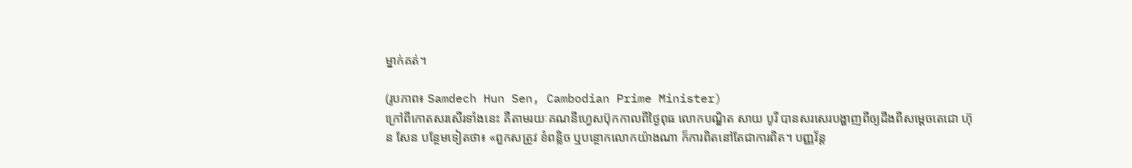ម្នាក់គត់។

(រូបភាព៖ Samdech Hun Sen, Cambodian Prime Minister)
ក្រៅពីកោតសរសើរទាំងនេះ គឺតាមរយៈគណនីហ្វេសប៊ុកកាលពីថ្ងៃពុធ លោកបណ្ឌិត សាយ បូរី បានសរសេរបង្ហាញពីឲ្យដឹងពីសម្តេចតេជោ ហ៊ុន សែន បន្ថែមទៀតថា៖ «ពួកសត្រូវ ខំពន្លិច ឬបន្ថោកលោកយ៉ាងណា ក៏ការពិតនៅតែជាការពិត។ បញ្ញវ័ន្ត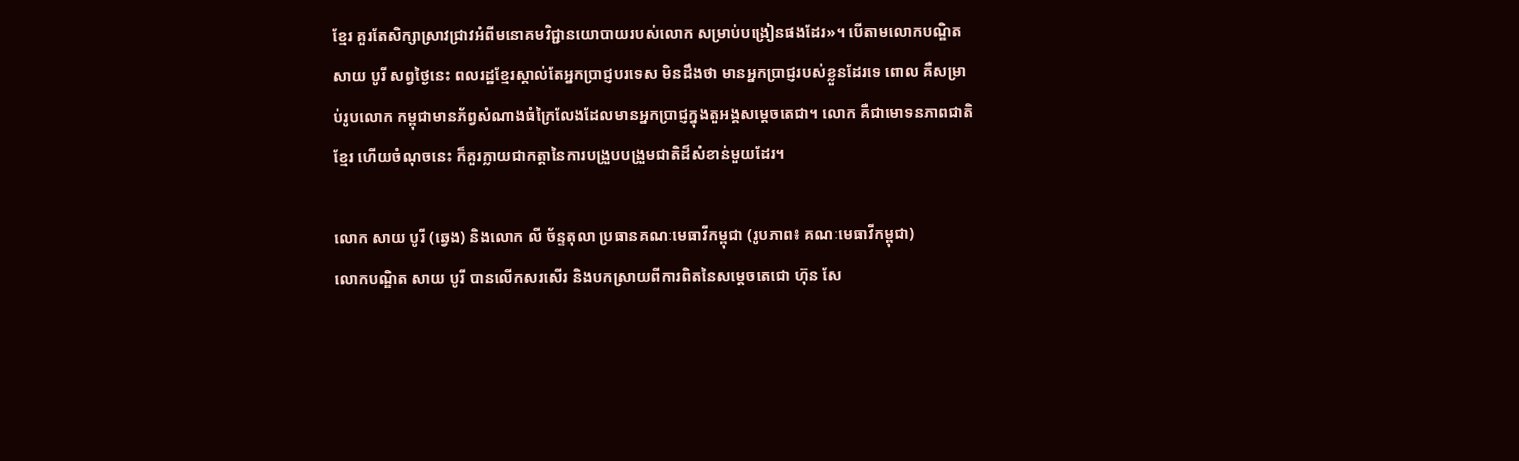ខ្មែរ គួរតែសិក្សាស្រាវជ្រាវអំពីមនោគមវិជ្ជានយោបាយរបស់លោក សម្រាប់បង្រៀនផងដែរ»។ បើតាមលោកបណ្ឌិត សាយ បូរី សព្វថ្ងៃនេះ ពលរដ្ឋខ្មែរស្គាល់តែអ្នកប្រាជ្ញបរទេស មិនដឹងថា មានអ្នកប្រាជ្ញរបស់ខ្លួនដែរទេ ពោល គឺសម្រាប់រូបលោក កម្ពុជាមានភ័ព្វសំណាងធំក្រៃលែងដែលមានអ្នកប្រាជ្ញក្នុងតួអង្គសម្តេចតេជា។ លោក គឺជាមោទនភាពជាតិខ្មែរ ហើយចំណុចនេះ ក៏គួរក្លាយជាកត្តានៃការបង្រួបបង្រួមជាតិដ៏សំខាន់មួយដែរ។

លោក សាយ បូរី (ឆ្វេង) និងលោក លី ច័ន្ទតុលា ប្រធានគណៈមេធាវីកម្ពុជា (រូបភាព៖ គណៈមេធាវីកម្ពុជា)
លោកបណ្ឌិត សាយ បូរី បានលើកសរសើរ និងបកស្រាយពីការពិតនៃសម្តេចតេជោ ហ៊ុន សែ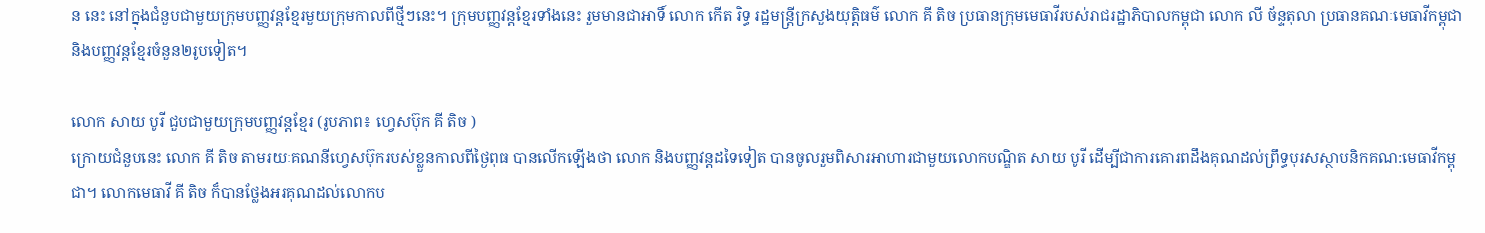ន នេះ នៅក្នុងជំនួបជាមួយក្រុមបញ្ញវន្តខ្មែរមួយក្រុមកាលពីថ្មីៗនេះ។ ក្រុមបញ្ញវន្តខ្មែរទាំងនេះ រួមមានជាអាទិ៍ លោក កើត រិទ្ធ រដ្ឋមន្រ្តីក្រសួងយុត្តិធម៌ លោក គី តិច ប្រធានក្រុមមេធាវីរបស់រាជរដ្ឋាភិបាលកម្ពុជា លោក លី ច័ន្ទតុលា ប្រធានគណៈមេធាវីកម្ពុជា និងបញ្ញវន្តខ្មែរចំនួន២រូបទៀត។

លោក សាយ បូរី ជួបជាមួយក្រុមបញ្ញវន្តខ្មែរ (រូបភាព៖ ហ្វេសប៊ុក គី តិច )
ក្រោយជំនួបនេះ លោក គី តិច តាមរយៈគណនីហ្វេសប៊ុករបស់ខ្លួនកាលពីថ្ងៃពុធ បានលើកឡើងថា លោក និងបញ្ញវន្តដទៃទៀត បានចូលរួមពិសារអាហារជាមួយលោកបណ្ឌិត សាយ បូរី ដើម្បីជាការគោរពដឹងគុណដល់ព្រឹទ្ធបុរសស្ថាបនិកគណ:មេធាវីកម្ពុជា។ លោកមេធាវី គី តិច ក៏បានថ្លែងអរគុណដល់លោកប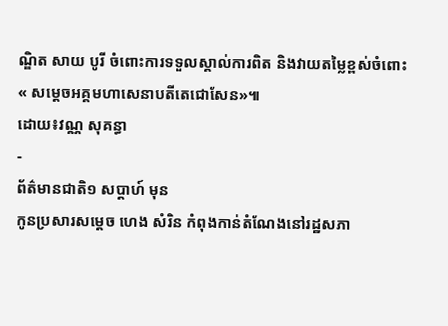ណ្ឌិត សាយ បូរី ចំពោះការទទួលស្គាល់ការពិត និងវាយតម្លៃខ្ពស់ចំពោះ« សម្តេចអគ្គមហាសេនាបតីតេជោសែន»៕
ដោយ៖វណ្ណ សុគន្ធា
-
ព័ត៌មានជាតិ១ សប្តាហ៍ មុន
កូនប្រសារសម្ដេច ហេង សំរិន កំពុងកាន់តំណែងនៅរដ្ឋសភា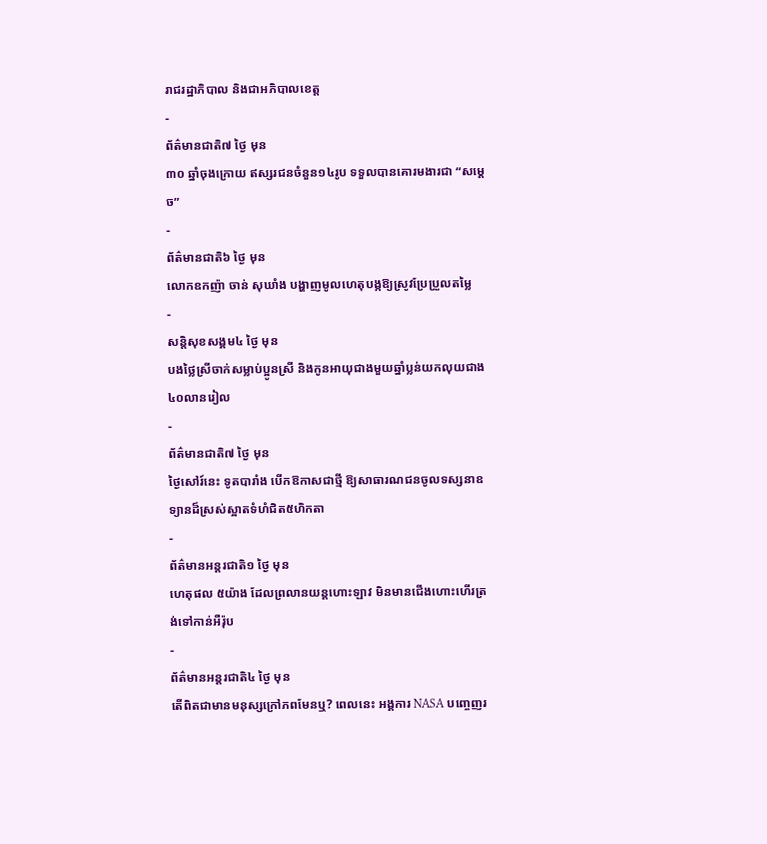រាជរដ្ឋាភិបាល និងជាអភិបាលខេត្ត
-
ព័ត៌មានជាតិ៧ ថ្ងៃ មុន
៣០ ឆ្នាំចុងក្រោយ ឥស្សរជនចំនួន១៤រូប ទទួលបានគោរមងារជា “សម្ដេច”
-
ព័ត៌មានជាតិ៦ ថ្ងៃ មុន
លោកឧកញ៉ា ចាន់ សុឃាំង បង្ហាញមូលហេតុបង្កឱ្យស្រូវប្រែប្រួលតម្លៃ
-
សន្តិសុខសង្គម៤ ថ្ងៃ មុន
បងថ្លៃស្រីចាក់សម្លាប់ប្អូនស្រី និងកូនអាយុជាងមួយឆ្នាំប្លន់យកលុយជាង៤០លានរៀល
-
ព័ត៌មានជាតិ៧ ថ្ងៃ មុន
ថ្ងៃសៅរ៍នេះ ទូតបារាំង បើកឱកាសជាថ្មី ឱ្យសាធារណជនចូលទស្សនាឧទ្យានដ៏ស្រស់ស្អាតទំហំជិត៥ហិកតា
-
ព័ត៌មានអន្ដរជាតិ១ ថ្ងៃ មុន
ហេតុផល ៥យ៉ាង ដែលព្រលានយន្តហោះឡាវ មិនមានជើងហោះហើរត្រង់ទៅកាន់អឺរ៉ុប
-
ព័ត៌មានអន្ដរជាតិ៤ ថ្ងៃ មុន
តើពិតជាមានមនុស្សក្រៅភពមែនឬ? ពេលនេះ អង្គការ NASA បញ្ចេញរ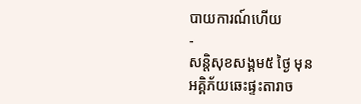បាយការណ៍ហើយ
-
សន្តិសុខសង្គម៥ ថ្ងៃ មុន
អគ្គិភ័យឆេះផ្ទះតារាច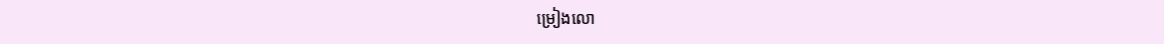ម្រៀងលោ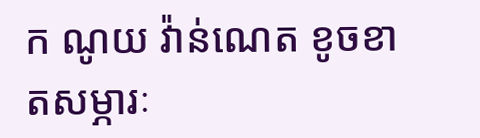ក ណូយ វ៉ាន់ណេត ខូចខាតសម្ភារៈ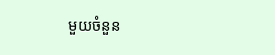មួយចំនួន